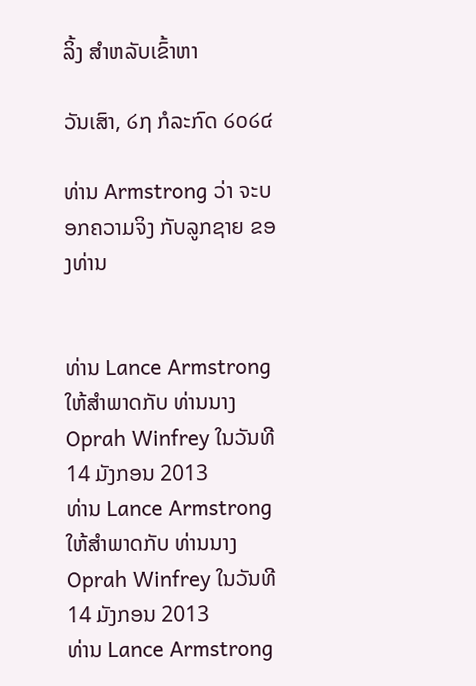ລິ້ງ ສຳຫລັບເຂົ້າຫາ

ວັນເສົາ, ໒໗ ກໍລະກົດ ໒໐໒໔

ທ່ານ Armstrong ວ່າ ຈະບອກຄວາມຈິງ ກັບລູກຊາຍ ຂອງທ່ານ


ທ່ານ Lance Armstrong ໃຫ້ສໍາພາດກັບ ທ່ານນາງ Oprah Winfrey ໃນວັນທີ 14 ມັງກອນ 2013
ທ່ານ Lance Armstrong ໃຫ້ສໍາພາດກັບ ທ່ານນາງ Oprah Winfrey ໃນວັນທີ 14 ມັງກອນ 2013
ທ່ານ Lance Armstrong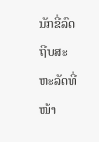ນັກຂີ່ລົດຖີບສະຫະລັດທີ່ໜ້າ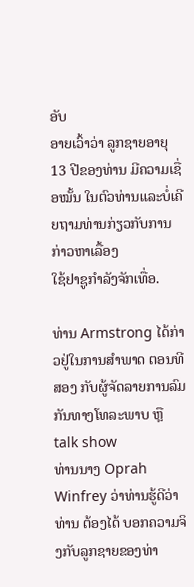ອັບ
ອາຍເວົ້າວ່າ ລູກຊາຍອາຍຸ 13 ປີຂອງທ່ານ ມີຄວາມເຊື່ອໝັ້ນ ໃນຕົວທ່ານແລະບໍ່ເຄີຍຖາມທ່ານກ່ຽວກັບການກ່າວຫາເລື້ອງ
ໃຊ້ຢາຊູກໍາລັງຈັກເທື່ອ.

ທ່ານ Armstrong ໄດ້ກ່າວຢູ່ໃນການສໍາພາດ ຕອນທີສອງ ກັບຜູ້ຈັດລາຍການລົມກັນທາງໂທລະພາບ ຫຼື talk show
ທ່ານນາງ Oprah Winfrey ວ່າທ່ານຮູ້ດີວ່າ ທ່ານ ຕ້ອງໄດ້ ບອກຄວາມຈິງກັບລູກຊາຍຂອງທ່າ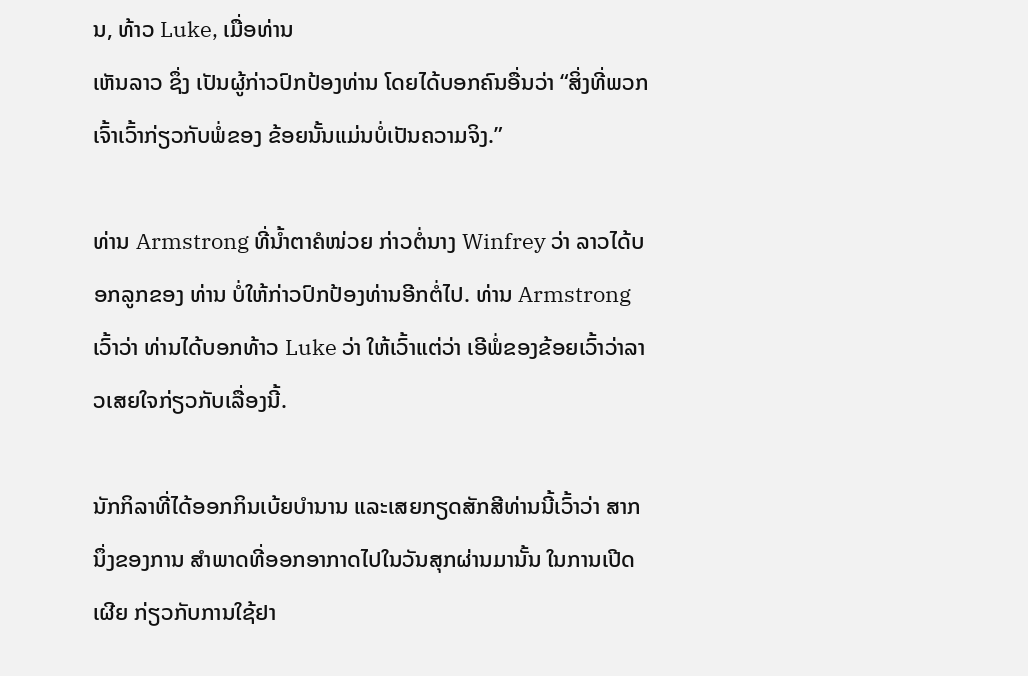ນ, ທ້າວ Luke, ເມື່ອທ່ານ
ເຫັນລາວ ຊຶ່ງ ເປັນຜູ້ກ່າວປົກປ້ອງທ່ານ ໂດຍໄດ້ບອກຄົນອື່ນວ່າ “ສິ່ງທີ່ພວກເຈົ້າເວົ້າກ່ຽວກັບພໍ່ຂອງ ຂ້ອຍນັ້ນແມ່ນບໍ່ເປັນຄວາມຈິງ.”

ທ່ານ Armstrong ທີ່ນໍ້າຕາຄໍໜ່ວຍ ກ່າວຕໍ່ນາງ Winfrey ວ່າ ລາວໄດ້ບອກລູກຂອງ ທ່ານ ບໍ່ໃຫ້ກ່າວປົກປ້ອງທ່ານອີກຕໍ່ໄປ. ທ່ານ Armstrong ເວົ້າວ່າ ທ່ານໄດ້ບອກທ້າວ Luke ວ່າ ໃຫ້ເວົ້າແຕ່ວ່າ ເອີພໍ່ຂອງຂ້ອຍເວົ້າວ່າລາວເສຍໃຈກ່ຽວກັບເລື່ອງນີ້.

ນັກກິລາທີ່ໄດ້ອອກກິນເບ້ຍບໍານານ ແລະເສຍກຽດສັກສີທ່ານນີ້ເວົ້າວ່າ ສາກນຶ່ງຂອງການ ສໍາພາດທີ່ອອກອາກາດໄປໃນວັນສຸກຜ່ານມານັ້ນ ໃນການເປີດເຜີຍ ກ່ຽວກັບການໃຊ້ຢາ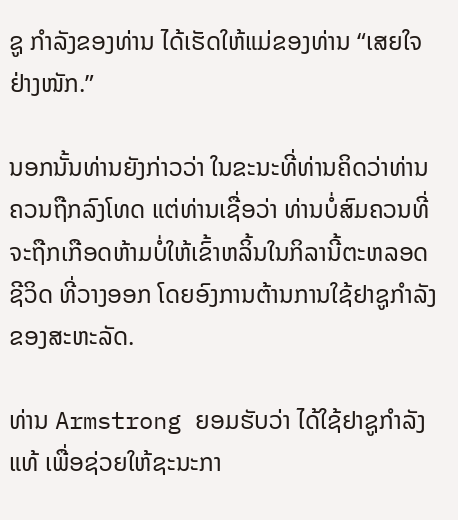ຊູ ກໍາລັງຂອງທ່ານ ໄດ້ເຮັດໃຫ້ແມ່ຂອງທ່ານ “ເສຍໃຈຢ່າງໜັກ.”

ນອກນັ້ນທ່ານຍັງກ່າວວ່າ ໃນຂະນະທີ່ທ່ານຄິດວ່າທ່ານຄວນຖືກລົງໂທດ ແຕ່ທ່ານເຊື່ອວ່າ ທ່ານບໍ່ສົມຄວນທີ່ຈະຖືກເກືອດຫ້າມບໍ່ໃຫ້ເຂົ້າຫລິ້ນໃນກິລານີ້ຕະຫລອດຊີວິດ ທີ່ວາງອອກ ໂດຍອົງການຕ້ານການໃຊ້ຢາຊູກໍາລັງຂອງສະຫະລັດ.

ທ່ານ Armstrong ຍອມຮັບວ່າ ໄດ້ໃຊ້ຢາຊູກໍາລັງແທ້ ເພື່ອຊ່ວຍໃຫ້ຊະນະກາ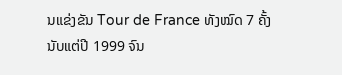ນແຂ່ງຂັນ Tour de France ທັງໝົດ 7 ຄັ້ງ ນັບແຕ່ປີ 1999 ຈົນ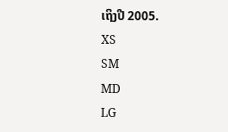ເຖິງປີ 2005.
XS
SM
MD
LG